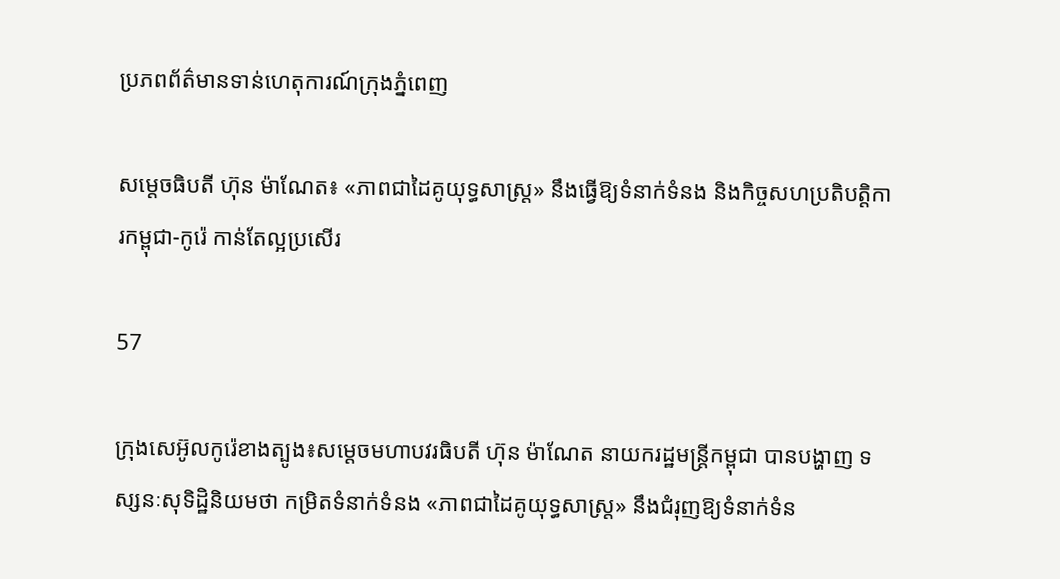ប្រភពព័ត៌មានទាន់ហេតុការណ៍ក្រុងភ្នំពេញ

សម្តេចធិបតី ហ៊ុន ម៉ាណែត៖ «ភាពជាដៃគូយុទ្ធសាស្ត្រ» នឹងធ្វើឱ្យទំនាក់ទំនង និងកិច្ចសហប្រតិបត្តិការកម្ពុជា-កូរ៉េ កាន់តែល្អប្រសើរ

57

ក្រុងសេអ៊ូលកូរ៉េខាងត្បូង៖សម្តេចមហាបវរធិបតី ហ៊ុន ម៉ាណែត នាយករដ្ឋមន្ត្រីកម្ពុជា បានបង្ហាញ ទស្សនៈសុទិដ្ឋិនិយមថា កម្រិតទំនាក់ទំនង «ភាពជាដៃគូយុទ្ធសាស្ត្រ» នឹងជំរុញឱ្យទំនាក់ទំន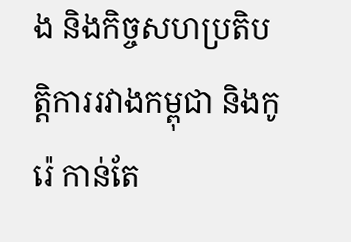ង និងកិច្ចសហប្រតិបត្តិការរវាងកម្ពុជា និងកូរ៉េ កាន់តែ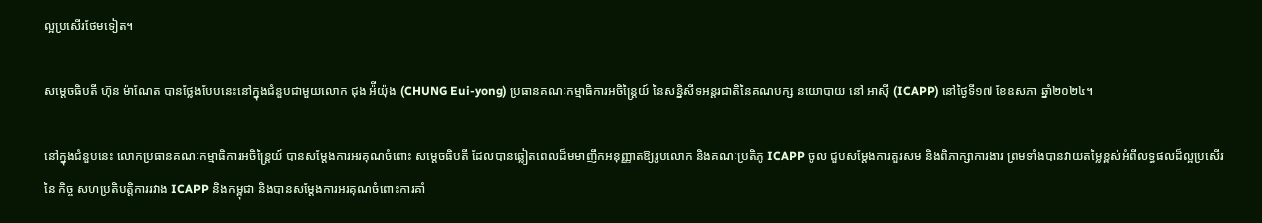ល្អប្រសើរថែមទៀត។

សម្តេចធិបតី ហ៊ុន ម៉ាណែត បានថ្លែងបែបនេះនៅក្នុងជំនួបជាមួយលោក ជុង អ៉ីយ៉ុង (CHUNG Eui-yong) ប្រធានគណៈកម្មាធិការអចិន្ត្រៃយ៍ នៃសន្និសីទអន្តរជាតិនៃគណបក្ស នយោបាយ នៅ អាស៊ី (ICAPP) នៅថ្ងៃទី១៧ ខែឧសភា ឆ្នាំ២០២៤។

នៅក្នុងជំនួបនេះ លោកប្រធានគណៈកម្មាធិការអចិន្ត្រៃយ៍ បានសម្ដែងការអរគុណចំពោះ សម្តេចធិបតី ដែលបានឆ្លៀតពេលដ៏មមាញឹកអនុញ្ញាតឱ្យរូបលោក និងគណៈប្រតិភូ ICAPP ចូល ជួបសម្តែងការគួរសម និងពិភាក្សាការងារ ព្រមទាំងបានវាយតម្លៃខ្ពស់អំពីលទ្ធផលដ៏ល្អប្រសើរ នៃ កិច្ច សហប្រតិបត្តិការរវាង ICAPP និងកម្ពុជា និងបានសម្ដែងការអរគុណចំពោះការគាំ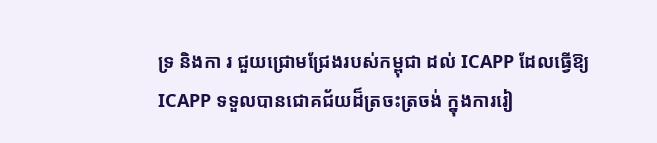ទ្រ និងកា រ ជួយជ្រោមជ្រែងរបស់កម្ពុជា ដល់ ICAPP ដែលធ្វើឱ្យ ICAPP ទទួលបានជោគជ័យដ៏ត្រចះត្រចង់ ក្នុងការរៀ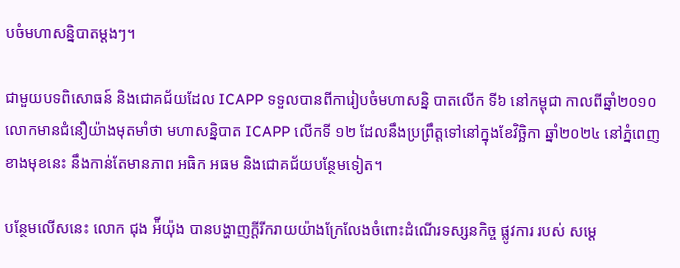បចំមហាសន្និបាតម្តងៗ។

ជាមួយបទពិសោធន៍ និងជោគជ័យដែល ICAPP ទទួលបានពីការៀបចំមហាសន្និ បាតលើក ទី៦ នៅកម្ពុជា កាលពីឆ្នាំ២០១០ លោកមានជំនឿយ៉ាងមុតមាំថា មហាសន្និបាត ICAPP លើកទី ១២ ដែលនឹងប្រព្រឹត្តទៅនៅក្នុងខែវិច្ឆិកា ឆ្នាំ២០២៤ នៅភ្នំពេញខាងមុខនេះ នឹងកាន់តែមានភាព អធិក អធម និងជោគជ័យបន្ថែមទៀត។

បន្ថែមលើសនេះ លោក ជុង អ៉ីយ៉ុង បានបង្ហាញក្ដីរីករាយយ៉ាងក្រែលែងចំពោះដំណើរទស្សនកិច្ច ផ្លូវការ របស់ សម្ដេ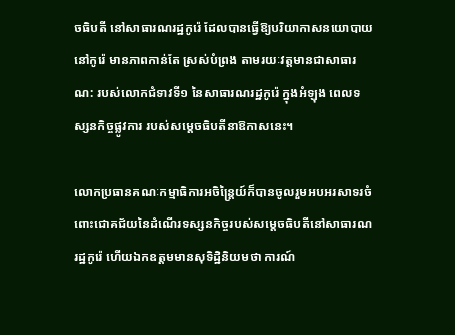ចធិបតី នៅសាធារណរដ្ឋកូរ៉េ ដែលបានធ្វើឱ្យបរិយាកាសនយោបាយនៅកូរ៉េ មានភាពកាន់តែ ស្រស់បំព្រង តាមរយៈវត្តមានជាសាធារណ: របស់លោកជំទាវទី១ នៃសាធារណរដ្ឋកូរ៉េ ក្នុងអំឡុង ពេលទស្សនកិច្ចផ្លូវការ របស់សម្ដេចធិបតីនាឱកាសនេះ។

លោកប្រធានគណៈកម្មាធិការអចិន្ត្រៃយ៍ក៏បានចូលរួមអបអរសាទរចំពោះជោគជ័យនៃដំណើរទស្សនកិច្ចរបស់សម្ដេចធិបតីនៅសាធារណរដ្ឋកូរ៉េ ហើយឯកឧត្តមមានសុទិដ្ឋិនិយមថា ការណ៍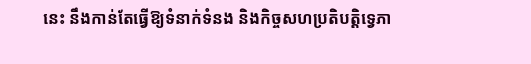នេះ នឹងកាន់តែធ្វើឱ្យទំនាក់ទំនង និងកិច្ចសហប្រតិបត្តិទ្វេភា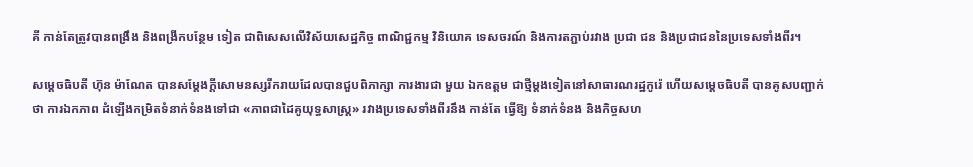គី កាន់តែត្រូវបានពង្រឹង និងពង្រីកបន្ថែម ទៀត ជាពិសេសលើវិស័យសេដ្ឋកិច្ច ពាណិជ្ជកម្ម វិនិយោគ ទេសចរណ៍ និងការតភ្ជាប់រវាង ប្រជា ជន និងប្រជាជននៃប្រទេសទាំងពីរ។

សម្ដេចធិបតី ហ៊ុន ម៉ាណែត បានសម្តែងក្ដីសោមនស្សរីករាយដែលបានជួបពិភាក្សា ការងារជា មួយ ឯកឧត្តម ជាថ្មីម្ដងទៀតនៅសាធារណរដ្ឋកូរ៉េ ហើយសម្ដេចធិបតី បានគូសបញ្ជាក់ថា ការឯកភាព ដំឡើងកម្រិតទំនាក់ទំនងទៅជា «ភាពជាដៃគូយុទ្ធសាស្ត្រ» រវាងប្រទេសទាំងពីរនឹង កាន់តែ ធ្វើឱ្យ ទំនាក់ទំនង និងកិច្ចសហ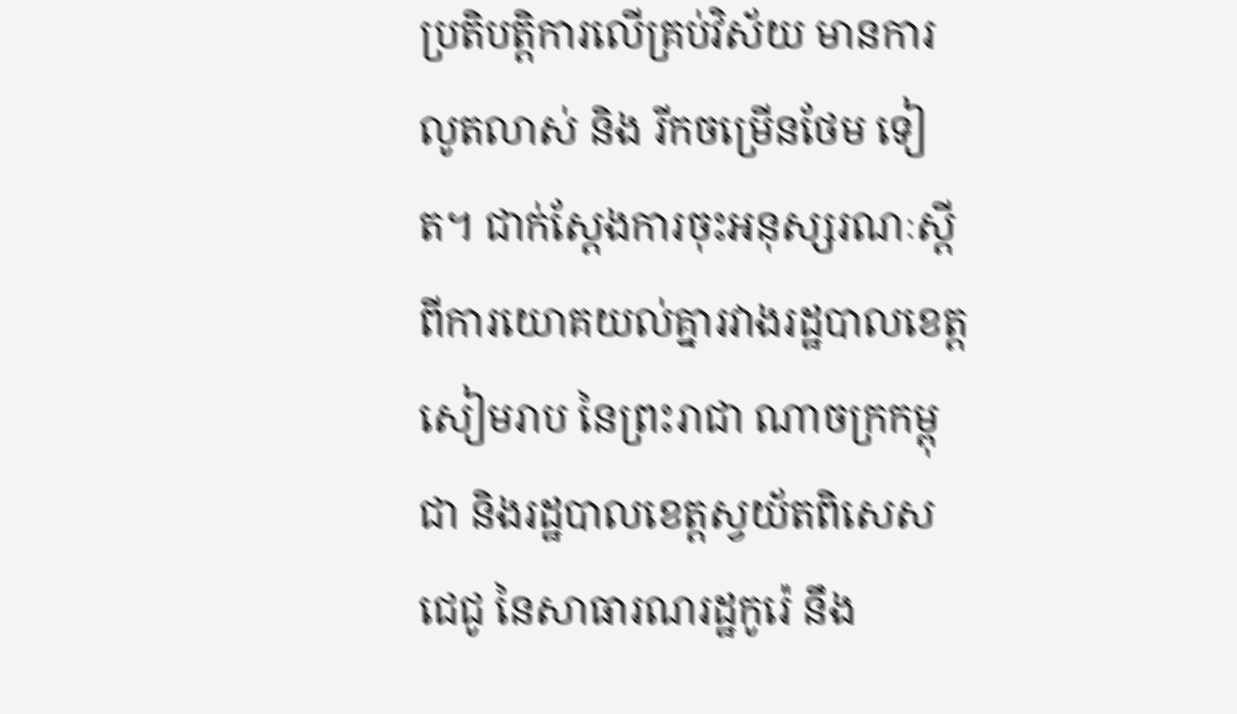ប្រតិបត្តិការលើគ្រប់វិស័យ មានការលូតលាស់ និង រីកចម្រើនថែម ទៀត។ ជាក់ស្ដែងការចុះអនុស្សរណៈស្ដីពីការយោគយល់គ្នារវាងរដ្ឋបាលខេត្តសៀមរាប នៃព្រះរាជា ណាចក្រកម្ពុជា និងរដ្ឋបាលខេត្តស្វយ័តពិសេសជេជូ នៃសាធារណរដ្ឋកូរ៉េ នឹង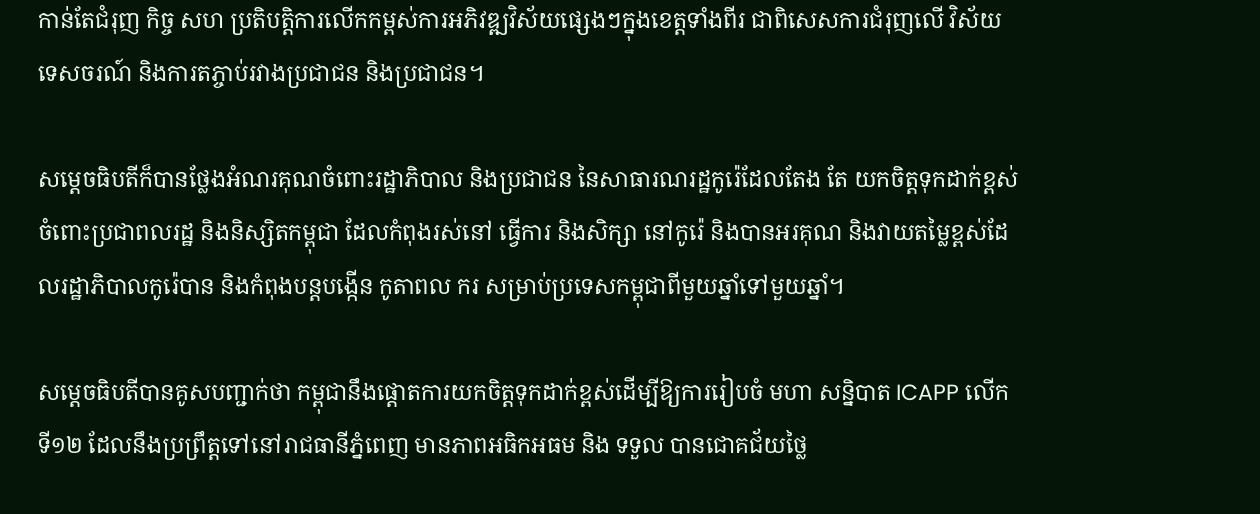កាន់តែជំរុញ កិច្ច សហ ប្រតិបត្តិការលើកកម្ពស់ការអភិវឌ្ឍវិស័យផ្សេងៗក្នុងខេត្តទាំងពីរ ជាពិសេសការជំរុញលើ វិស័យ ទេសចរណ៍ និងការតភ្ចាប់រវាងប្រជាជន និងប្រជាជន។

សម្ដេចធិបតីក៏បានថ្លែងអំណរគុណចំពោះរដ្ឋាភិបាល និងប្រជាជន នៃសាធារណរដ្ឋកូរ៉េដែលតែង តែ យកចិត្តទុកដាក់ខ្ពស់ចំពោះប្រជាពលរដ្ឋ និងនិស្សិតកម្ពុជា ដែលកំពុងរស់នៅ ធ្វើការ និងសិក្សា នៅកូរ៉េ និងបានអរគុណ និងវាយតម្លៃខ្ពស់ដែលរដ្ឋាភិបាលកូរ៉េបាន និងកំពុងបន្តបង្កើន កូតាពល ករ សម្រាប់ប្រទេសកម្ពុជាពីមួយឆ្នាំទៅមួយឆ្នាំ។

សម្ដេចធិបតីបានគូសបញ្ជាក់ថា កម្ពុជានឹងផ្ដោតការយកចិត្តទុកដាក់ខ្ពស់ដើម្បីឱ្យការរៀបចំ មហា សន្និបាត ICAPP លើកទី១២ ដែលនឹងប្រព្រឹត្តទៅនៅរាជធានីភ្នំពេញ មានភាពអធិកអធម និង ទទួល បានជោគជ័យថ្លៃ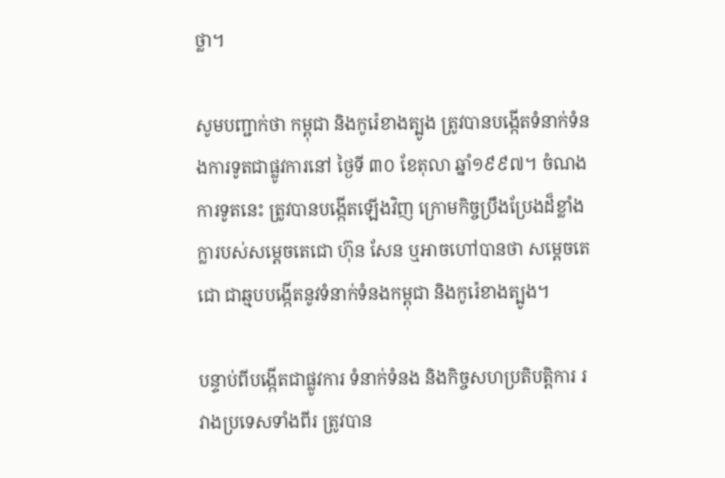ថ្លា។

សូមបញ្ជាក់ថា កម្ពុជា និងកូរ៉េខាងត្បូង ត្រូវបានបង្កើតទំនាក់ទំនងការទូតជាផ្លូវការនៅ ថ្ងៃទី ៣០ ខែតុលា ឆ្នាំ១៩៩៧។ ចំណងការទូតនេះ ត្រូវបានបង្កើតឡើងវិញ ក្រោមកិច្ចប្រឹងប្រែងដ៏ខ្លាំងក្លារបស់សម្តេចតេជោ ហ៊ុន សែន ឬអាចហៅបានថា សម្តេចតេជោ ជាឆ្មបបង្កើតនូវទំនាក់ទំនងកម្ពុជា និងកូរ៉េខាងត្បូង។

បន្ទាប់ពីបង្កើតជាផ្លូវការ ទំនាក់ទំនង និងកិច្ចសហប្រតិបត្តិការ រវាងប្រទេសទាំងពីរ ត្រូវបាន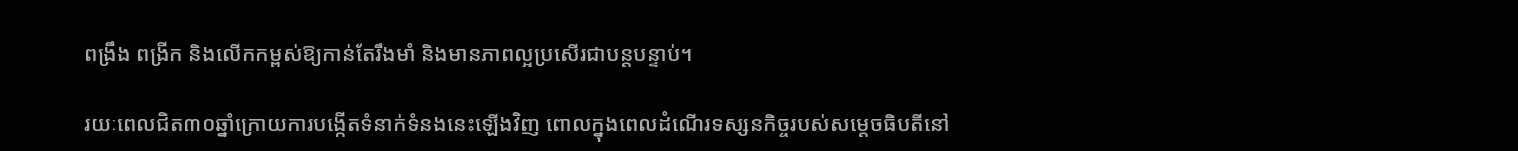ពង្រឹង ពង្រីក និងលើកកម្ពស់ឱ្យកាន់តែរឹងមាំ និងមានភាពល្អប្រសើរជាបន្តបន្ទាប់។

រយៈពេលជិត៣០ឆ្នាំក្រោយការបង្កើតទំនាក់ទំនងនេះឡើងវិញ ពោលក្នុងពេលដំណើរទស្សនកិច្ចរបស់សម្តេចធិបតីនៅ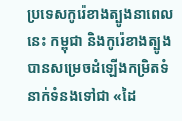ប្រទេសកូរ៉េខាងត្បូងនាពេលនេះ កម្ពុជា និងកូរ៉េខាងត្បូង បានសម្រេចដំឡើងកម្រិតទំនាក់ទំនងទៅជា «ដៃ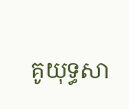គូយុទ្ធសា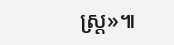ស្ត្រ»៕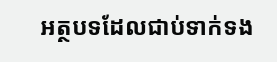អត្ថបទដែលជាប់ទាក់ទង